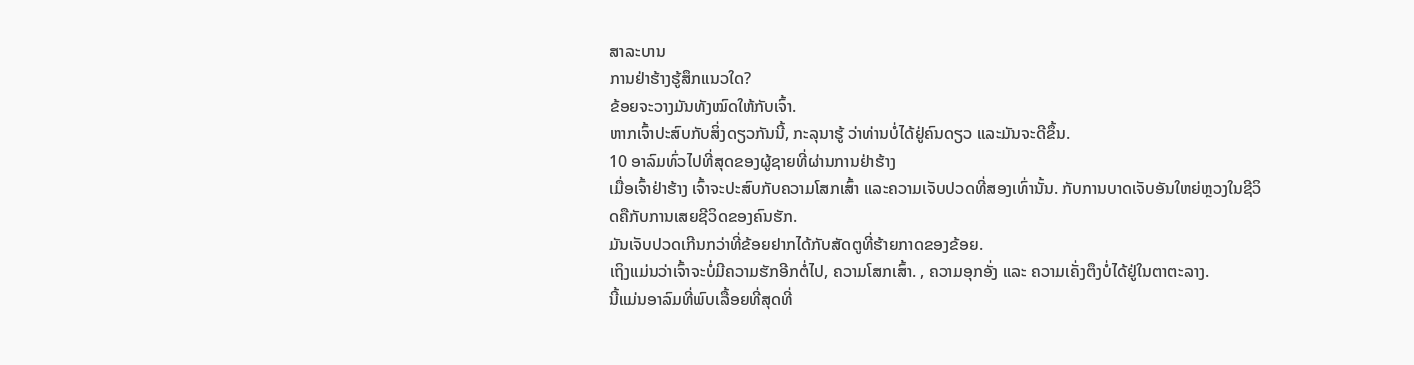ສາລະບານ
ການຢ່າຮ້າງຮູ້ສຶກແນວໃດ?
ຂ້ອຍຈະວາງມັນທັງໝົດໃຫ້ກັບເຈົ້າ.
ຫາກເຈົ້າປະສົບກັບສິ່ງດຽວກັນນີ້, ກະລຸນາຮູ້ ວ່າທ່ານບໍ່ໄດ້ຢູ່ຄົນດຽວ ແລະມັນຈະດີຂຶ້ນ.
10 ອາລົມທົ່ວໄປທີ່ສຸດຂອງຜູ້ຊາຍທີ່ຜ່ານການຢ່າຮ້າງ
ເມື່ອເຈົ້າຢ່າຮ້າງ ເຈົ້າຈະປະສົບກັບຄວາມໂສກເສົ້າ ແລະຄວາມເຈັບປວດທີ່ສອງເທົ່ານັ້ນ. ກັບການບາດເຈັບອັນໃຫຍ່ຫຼວງໃນຊີວິດຄືກັບການເສຍຊີວິດຂອງຄົນຮັກ.
ມັນເຈັບປວດເກີນກວ່າທີ່ຂ້ອຍຢາກໄດ້ກັບສັດຕູທີ່ຮ້າຍກາດຂອງຂ້ອຍ.
ເຖິງແມ່ນວ່າເຈົ້າຈະບໍ່ມີຄວາມຮັກອີກຕໍ່ໄປ, ຄວາມໂສກເສົ້າ. , ຄວາມອຸກອັ່ງ ແລະ ຄວາມເຄັ່ງຕຶງບໍ່ໄດ້ຢູ່ໃນຕາຕະລາງ.
ນີ້ແມ່ນອາລົມທີ່ພົບເລື້ອຍທີ່ສຸດທີ່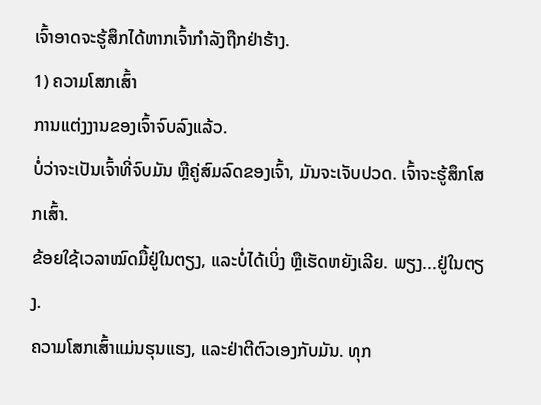ເຈົ້າອາດຈະຮູ້ສຶກໄດ້ຫາກເຈົ້າກຳລັງຖືກຢ່າຮ້າງ.
1) ຄວາມໂສກເສົ້າ
ການແຕ່ງງານຂອງເຈົ້າຈົບລົງແລ້ວ.
ບໍ່ວ່າຈະເປັນເຈົ້າທີ່ຈົບມັນ ຫຼືຄູ່ສົມລົດຂອງເຈົ້າ, ມັນຈະເຈັບປວດ. ເຈົ້າຈະຮູ້ສຶກໂສກເສົ້າ.
ຂ້ອຍໃຊ້ເວລາໝົດມື້ຢູ່ໃນຕຽງ, ແລະບໍ່ໄດ້ເບິ່ງ ຫຼືເຮັດຫຍັງເລີຍ. ພຽງ...ຢູ່ໃນຕຽງ.
ຄວາມໂສກເສົ້າແມ່ນຮຸນແຮງ, ແລະຢ່າຕີຕົວເອງກັບມັນ. ທຸກ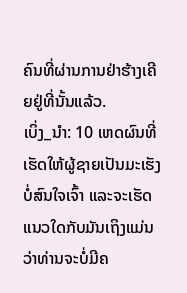ຄົນທີ່ຜ່ານການຢ່າຮ້າງເຄີຍຢູ່ທີ່ນັ້ນແລ້ວ.
ເບິ່ງ_ນຳ: 10 ເຫດຜົນທີ່ເຮັດໃຫ້ຜູ້ຊາຍເປັນມະເຮັງບໍ່ສົນໃຈເຈົ້າ ແລະຈະເຮັດແນວໃດກັບມັນເຖິງແມ່ນວ່າທ່ານຈະບໍ່ມີຄ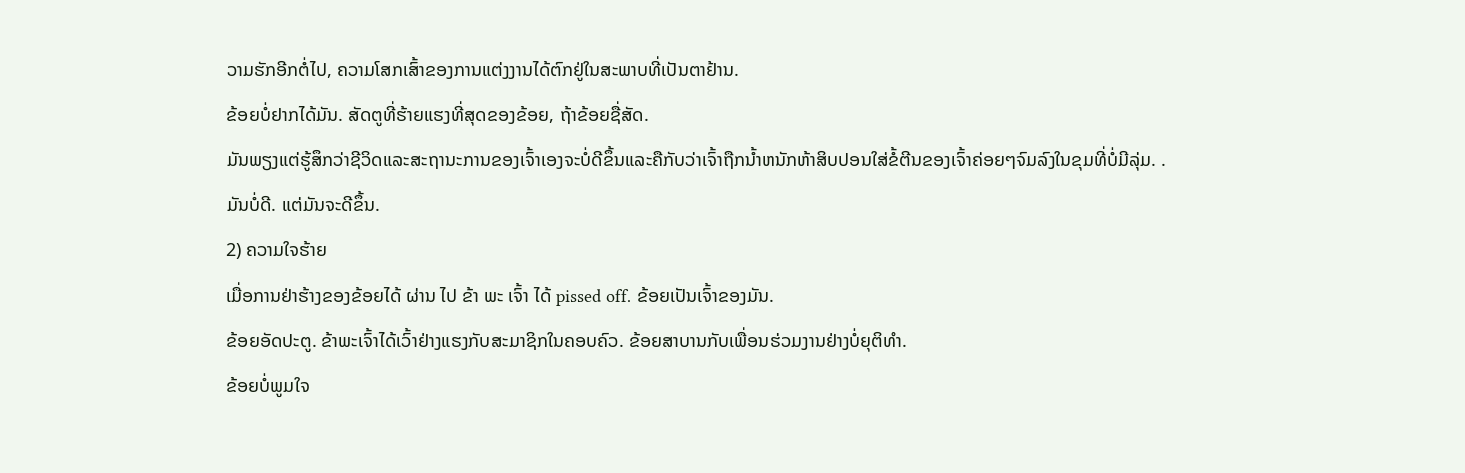ວາມຮັກອີກຕໍ່ໄປ, ຄວາມໂສກເສົ້າຂອງການແຕ່ງງານໄດ້ຕົກຢູ່ໃນສະພາບທີ່ເປັນຕາຢ້ານ.
ຂ້ອຍບໍ່ຢາກໄດ້ມັນ. ສັດຕູທີ່ຮ້າຍແຮງທີ່ສຸດຂອງຂ້ອຍ, ຖ້າຂ້ອຍຊື່ສັດ.
ມັນພຽງແຕ່ຮູ້ສຶກວ່າຊີວິດແລະສະຖານະການຂອງເຈົ້າເອງຈະບໍ່ດີຂຶ້ນແລະຄືກັບວ່າເຈົ້າຖືກນ້ຳຫນັກຫ້າສິບປອນໃສ່ຂໍ້ຕີນຂອງເຈົ້າຄ່ອຍໆຈົມລົງໃນຂຸມທີ່ບໍ່ມີລຸ່ມ. .
ມັນບໍ່ດີ. ແຕ່ມັນຈະດີຂຶ້ນ.
2) ຄວາມໃຈຮ້າຍ
ເມື່ອການຢ່າຮ້າງຂອງຂ້ອຍໄດ້ ຜ່ານ ໄປ ຂ້າ ພະ ເຈົ້າ ໄດ້ pissed off. ຂ້ອຍເປັນເຈົ້າຂອງມັນ.
ຂ້ອຍອັດປະຕູ. ຂ້າພະເຈົ້າໄດ້ເວົ້າຢ່າງແຮງກັບສະມາຊິກໃນຄອບຄົວ. ຂ້ອຍສາບານກັບເພື່ອນຮ່ວມງານຢ່າງບໍ່ຍຸຕິທຳ.
ຂ້ອຍບໍ່ພູມໃຈ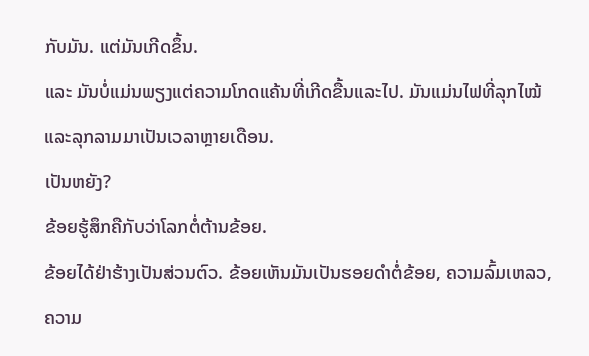ກັບມັນ. ແຕ່ມັນເກີດຂຶ້ນ.
ແລະ ມັນບໍ່ແມ່ນພຽງແຕ່ຄວາມໂກດແຄ້ນທີ່ເກີດຂື້ນແລະໄປ. ມັນແມ່ນໄຟທີ່ລຸກໄໝ້ ແລະລຸກລາມມາເປັນເວລາຫຼາຍເດືອນ.
ເປັນຫຍັງ?
ຂ້ອຍຮູ້ສຶກຄືກັບວ່າໂລກຕໍ່ຕ້ານຂ້ອຍ.
ຂ້ອຍໄດ້ຢ່າຮ້າງເປັນສ່ວນຕົວ. ຂ້ອຍເຫັນມັນເປັນຮອຍດຳຕໍ່ຂ້ອຍ, ຄວາມລົ້ມເຫລວ, ຄວາມ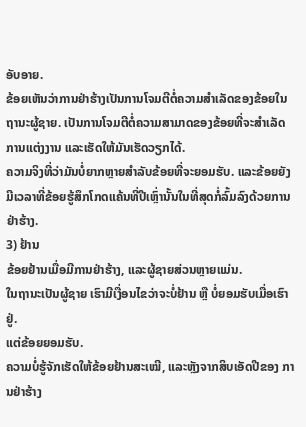ອັບອາຍ.
ຂ້ອຍເຫັນວ່າການຢ່າຮ້າງເປັນການໂຈມຕີຕໍ່ຄວາມສຳເລັດຂອງຂ້ອຍໃນຖານະຜູ້ຊາຍ. ເປັນການໂຈມຕີຕໍ່ຄວາມສາມາດຂອງຂ້ອຍທີ່ຈະສຳເລັດການແຕ່ງງານ ແລະເຮັດໃຫ້ມັນເຮັດວຽກໄດ້.
ຄວາມຈິງທີ່ວ່າມັນບໍ່ຍາກຫຼາຍສຳລັບຂ້ອຍທີ່ຈະຍອມຮັບ. ແລະຂ້ອຍຍັງມີເວລາທີ່ຂ້ອຍຮູ້ສຶກໂກດແຄ້ນທີ່ປີເຫຼົ່ານັ້ນໃນທີ່ສຸດກໍ່ລົ້ມລົງດ້ວຍການຢ່າຮ້າງ.
3) ຢ້ານ
ຂ້ອຍຢ້ານເມື່ອມີການຢ່າຮ້າງ, ແລະຜູ້ຊາຍສ່ວນຫຼາຍແມ່ນ.
ໃນຖານະເປັນຜູ້ຊາຍ ເຮົາມີເງື່ອນໄຂວ່າຈະບໍ່ຢ້ານ ຫຼື ບໍ່ຍອມຮັບເມື່ອເຮົາຢູ່.
ແຕ່ຂ້ອຍຍອມຮັບ.
ຄວາມບໍ່ຮູ້ຈັກເຮັດໃຫ້ຂ້ອຍຢ້ານສະເໝີ, ແລະຫຼັງຈາກສິບເອັດປີຂອງ ການຢ່າຮ້າງ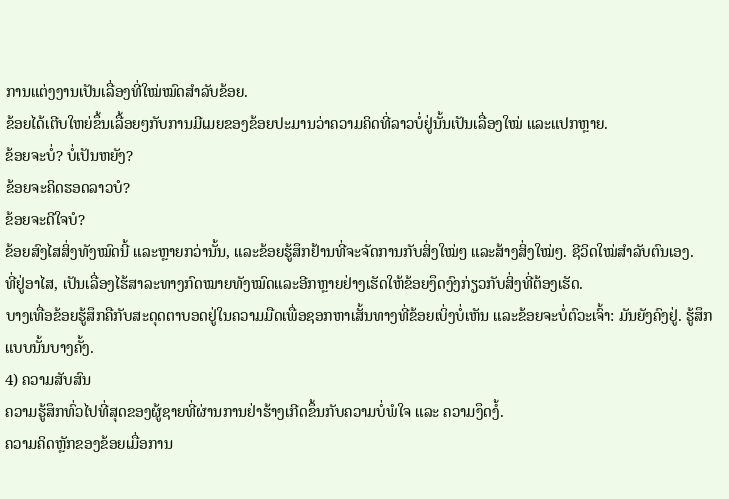ການແຕ່ງງານເປັນເລື່ອງທີ່ໃໝ່ໝົດສຳລັບຂ້ອຍ.
ຂ້ອຍໄດ້ເຕີບໃຫຍ່ຂຶ້ນເລື້ອຍໆກັບການມີເມຍຂອງຂ້ອຍປະມານວ່າຄວາມຄິດທີ່ລາວບໍ່ຢູ່ນັ້ນເປັນເລື່ອງໃໝ່ ແລະແປກຫຼາຍ.
ຂ້ອຍຈະບໍ່? ບໍ່ເປັນຫຍັງ?
ຂ້ອຍຈະຄິດຮອດລາວບໍ?
ຂ້ອຍຈະດີໃຈບໍ?
ຂ້ອຍສົງໄສສິ່ງທັງໝົດນີ້ ແລະຫຼາຍກວ່ານັ້ນ, ແລະຂ້ອຍຮູ້ສຶກຢ້ານທີ່ຈະຈັດການກັບສິ່ງໃໝ່ໆ ແລະສ້າງສິ່ງໃໝ່ໆ. ຊີວິດໃໝ່ສຳລັບຕົນເອງ.
ທີ່ຢູ່ອາໄສ, ເປັນເລື່ອງໄຮ້ສາລະທາງກົດໝາຍທັງໝົດແລະອີກຫຼາຍຢ່າງເຮັດໃຫ້ຂ້ອຍງຶດງົງກ່ຽວກັບສິ່ງທີ່ຕ້ອງເຮັດ.
ບາງເທື່ອຂ້ອຍຮູ້ສຶກຄືກັບສະດຸດຕາບອດຢູ່ໃນຄວາມມືດເພື່ອຊອກຫາເສັ້ນທາງທີ່ຂ້ອຍເບິ່ງບໍ່ເຫັນ ແລະຂ້ອຍຈະບໍ່ຕົວະເຈົ້າ: ມັນຍັງຄົງຢູ່. ຮູ້ສຶກແບບນັ້ນບາງຄັ້ງ.
4) ຄວາມສັບສົນ
ຄວາມຮູ້ສຶກທົ່ວໄປທີ່ສຸດຂອງຜູ້ຊາຍທີ່ຜ່ານການຢ່າຮ້າງເກີດຂຶ້ນກັບຄວາມບໍ່ພໍໃຈ ແລະ ຄວາມງຶດງໍ້.
ຄວາມຄິດຫຼັກຂອງຂ້ອຍເມື່ອການ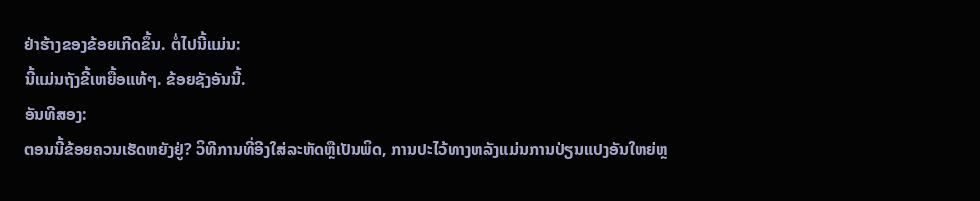ຢ່າຮ້າງຂອງຂ້ອຍເກີດຂຶ້ນ. ຕໍ່ໄປນີ້ແມ່ນ:
ນີ້ແມ່ນຖັງຂີ້ເຫຍື້ອແທ້ໆ. ຂ້ອຍຊັງອັນນີ້.
ອັນທີສອງ:
ຕອນນີ້ຂ້ອຍຄວນເຮັດຫຍັງຢູ່? ວິທີການທີ່ອີງໃສ່ລະຫັດຫຼືເປັນພິດ, ການປະໄວ້ທາງຫລັງແມ່ນການປ່ຽນແປງອັນໃຫຍ່ຫຼ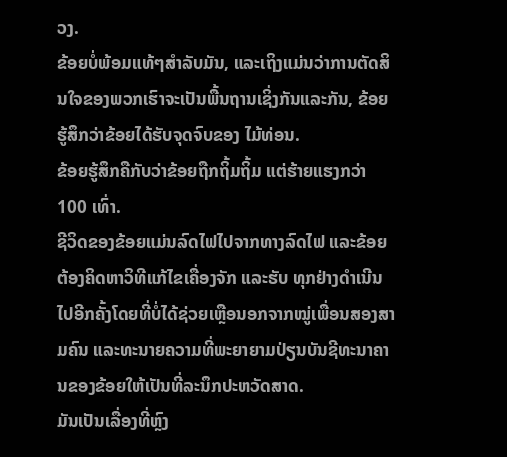ວງ.
ຂ້ອຍບໍ່ພ້ອມແທ້ໆສໍາລັບມັນ, ແລະເຖິງແມ່ນວ່າການຕັດສິນໃຈຂອງພວກເຮົາຈະເປັນພື້ນຖານເຊິ່ງກັນແລະກັນ, ຂ້ອຍຮູ້ສຶກວ່າຂ້ອຍໄດ້ຮັບຈຸດຈົບຂອງ ໄມ້ທ່ອນ.
ຂ້ອຍຮູ້ສຶກຄືກັບວ່າຂ້ອຍຖືກຖິ້ມຖິ້ມ ແຕ່ຮ້າຍແຮງກວ່າ 100 ເທົ່າ.
ຊີວິດຂອງຂ້ອຍແມ່ນລົດໄຟໄປຈາກທາງລົດໄຟ ແລະຂ້ອຍຕ້ອງຄິດຫາວິທີແກ້ໄຂເຄື່ອງຈັກ ແລະຮັບ ທຸກຢ່າງດຳເນີນໄປອີກຄັ້ງໂດຍທີ່ບໍ່ໄດ້ຊ່ວຍເຫຼືອນອກຈາກໝູ່ເພື່ອນສອງສາມຄົນ ແລະທະນາຍຄວາມທີ່ພະຍາຍາມປ່ຽນບັນຊີທະນາຄານຂອງຂ້ອຍໃຫ້ເປັນທີ່ລະນຶກປະຫວັດສາດ.
ມັນເປັນເລື່ອງທີ່ຫຼົງ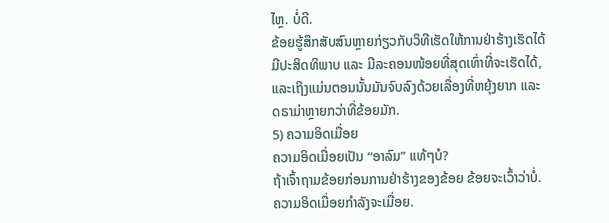ໄຫຼ. ບໍ່ດີ.
ຂ້ອຍຮູ້ສຶກສັບສົນຫຼາຍກ່ຽວກັບວິທີເຮັດໃຫ້ການຢ່າຮ້າງເຮັດໄດ້ມີປະສິດທິພາບ ແລະ ມີລະຄອນໜ້ອຍທີ່ສຸດເທົ່າທີ່ຈະເຮັດໄດ້, ແລະເຖິງແມ່ນຕອນນັ້ນມັນຈົບລົງດ້ວຍເລື່ອງທີ່ຫຍຸ້ງຍາກ ແລະ ດຣາມ່າຫຼາຍກວ່າທີ່ຂ້ອຍມັກ.
5) ຄວາມອິດເມື່ອຍ
ຄວາມອິດເມື່ອຍເປັນ “ອາລົມ” ແທ້ໆບໍ?
ຖ້າເຈົ້າຖາມຂ້ອຍກ່ອນການຢ່າຮ້າງຂອງຂ້ອຍ ຂ້ອຍຈະເວົ້າວ່າບໍ່. ຄວາມອິດເມື່ອຍກຳລັງຈະເມື່ອຍ.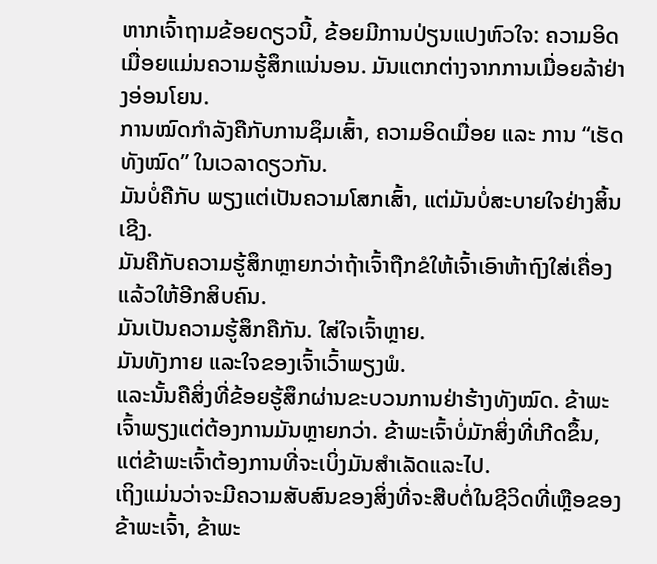ຫາກເຈົ້າຖາມຂ້ອຍດຽວນີ້, ຂ້ອຍມີການປ່ຽນແປງຫົວໃຈ: ຄວາມອິດເມື່ອຍແມ່ນຄວາມຮູ້ສຶກແນ່ນອນ. ມັນແຕກຕ່າງຈາກການເມື່ອຍລ້າຢ່າງອ່ອນໂຍນ.
ການໝົດກຳລັງຄືກັບການຊຶມເສົ້າ, ຄວາມອິດເມື່ອຍ ແລະ ການ “ເຮັດທັງໝົດ” ໃນເວລາດຽວກັນ.
ມັນບໍ່ຄືກັບ ພຽງແຕ່ເປັນຄວາມໂສກເສົ້າ, ແຕ່ມັນບໍ່ສະບາຍໃຈຢ່າງສິ້ນເຊີງ.
ມັນຄືກັບຄວາມຮູ້ສຶກຫຼາຍກວ່າຖ້າເຈົ້າຖືກຂໍໃຫ້ເຈົ້າເອົາຫ້າຖົງໃສ່ເຄື່ອງແລ້ວໃຫ້ອີກສິບຄົນ.
ມັນເປັນຄວາມຮູ້ສຶກຄືກັນ. ໃສ່ໃຈເຈົ້າຫຼາຍ.
ມັນທັງກາຍ ແລະໃຈຂອງເຈົ້າເວົ້າພຽງພໍ.
ແລະນັ້ນຄືສິ່ງທີ່ຂ້ອຍຮູ້ສຶກຜ່ານຂະບວນການຢ່າຮ້າງທັງໝົດ. ຂ້າພະເຈົ້າພຽງແຕ່ຕ້ອງການມັນຫຼາຍກວ່າ. ຂ້າພະເຈົ້າບໍ່ມັກສິ່ງທີ່ເກີດຂຶ້ນ, ແຕ່ຂ້າພະເຈົ້າຕ້ອງການທີ່ຈະເບິ່ງມັນສໍາເລັດແລະໄປ.
ເຖິງແມ່ນວ່າຈະມີຄວາມສັບສົນຂອງສິ່ງທີ່ຈະສືບຕໍ່ໃນຊີວິດທີ່ເຫຼືອຂອງຂ້າພະເຈົ້າ, ຂ້າພະ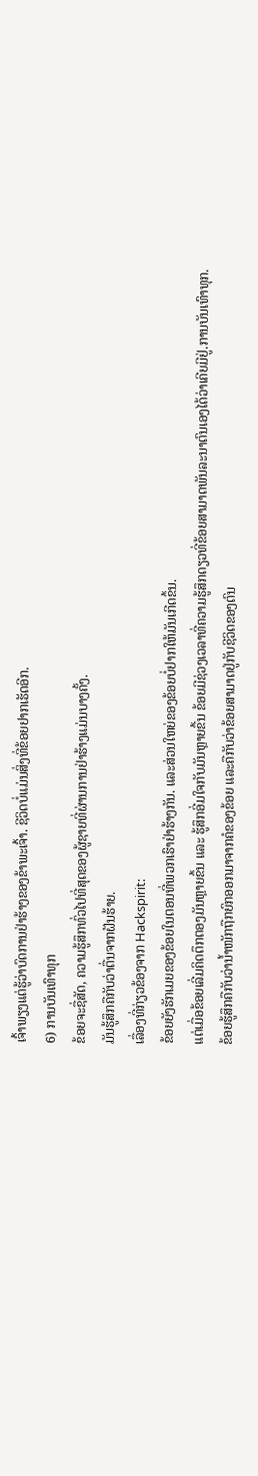ເຈົ້າພຽງແຕ່ຮູ້ວ່າບົດການຢ່າຮ້າງຂອງຂ້າພະເຈົ້າ. ຊີວິດບໍ່ແມ່ນສິ່ງທີ່ຂ້ອຍຢາກເຮັດອີກ.
6) ການບັນເທົາທຸກ
ຂ້ອຍຈະຊື່ສັດ, ຄວາມຮູ້ສຶກທົ່ວໄປທີ່ສຸດຂອງຜູ້ຊາຍທີ່ຜ່ານການຢ່າຮ້າງແມ່ນບາງຄັ້ງ.
ມັນຮູ້ສຶກຄືກັບວ່າຕື່ນຈາກຝັນຮ້າຍ.
ເລື່ອງທີ່ກ່ຽວຂ້ອງຈາກ Hackspirit:
ຂ້ອຍຍັງຮັກເມຍຂອງຂ້ອຍໃນຕອນທີ່ພວກເຮົາຢ່າຮ້າງກັນ. ແລະສ່ວນໃຫຍ່ຂອງຂ້ອຍບໍ່ຢາກໃຫ້ມັນເກີດຂຶ້ນ.
ແຕ່ເມື່ອຂ້ອຍເລີ່ມຄິດຕຶກຕອງມັນຫຼາຍຂຶ້ນ ແລະ ຮູ້ສຶກອີ່ມໃຈກັບມັນຫຼາຍຂື້ນ ຂ້ອຍມີຊ່ວງເວລາທີ່ຄວາມຮູ້ສຶກດຽວທີ່ຂ້ອຍສາມາດພັນລະນາຕົນເອງໄດ້ວ່າເຄີຍມີຢູ່.ການບັນເທົາທຸກ.
ຂ້ອຍຮູ້ສຶກຄືກັບວ່ານ້ຳໜັກຖືກຍົກອອກມາຈາກຄໍຂອງຂ້ອຍ ແລະຄືກັບວ່າຂ້ອຍສາມາດຢູ່ກັບຊີວິດຂອງຕົນ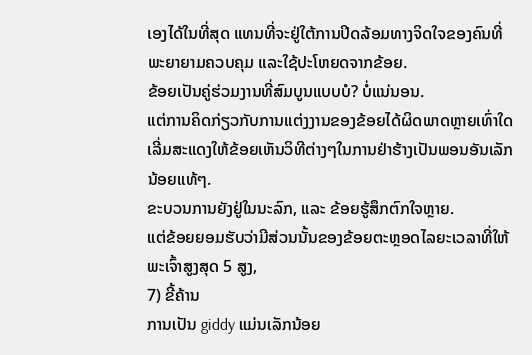ເອງໄດ້ໃນທີ່ສຸດ ແທນທີ່ຈະຢູ່ໃຕ້ການປິດລ້ອມທາງຈິດໃຈຂອງຄົນທີ່ພະຍາຍາມຄວບຄຸມ ແລະໃຊ້ປະໂຫຍດຈາກຂ້ອຍ.
ຂ້ອຍເປັນຄູ່ຮ່ວມງານທີ່ສົມບູນແບບບໍ? ບໍ່ແນ່ນອນ.
ແຕ່ການຄິດກ່ຽວກັບການແຕ່ງງານຂອງຂ້ອຍໄດ້ຜິດພາດຫຼາຍເທົ່າໃດ ເລີ່ມສະແດງໃຫ້ຂ້ອຍເຫັນວິທີຕ່າງໆໃນການຢ່າຮ້າງເປັນພອນອັນເລັກນ້ອຍແທ້ໆ.
ຂະບວນການຍັງຢູ່ໃນນະລົກ, ແລະ ຂ້ອຍຮູ້ສຶກຕົກໃຈຫຼາຍ.
ແຕ່ຂ້ອຍຍອມຮັບວ່າມີສ່ວນນັ້ນຂອງຂ້ອຍຕະຫຼອດໄລຍະເວລາທີ່ໃຫ້ພະເຈົ້າສູງສຸດ 5 ສູງ,
7) ຂີ້ຄ້ານ
ການເປັນ giddy ແມ່ນເລັກນ້ອຍ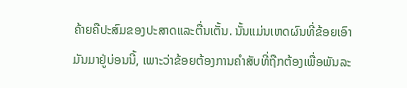ຄ້າຍຄືປະສົມຂອງປະສາດແລະຕື່ນເຕັ້ນ. ນັ້ນແມ່ນເຫດຜົນທີ່ຂ້ອຍເອົາມັນມາຢູ່ບ່ອນນີ້, ເພາະວ່າຂ້ອຍຕ້ອງການຄຳສັບທີ່ຖືກຕ້ອງເພື່ອພັນລະ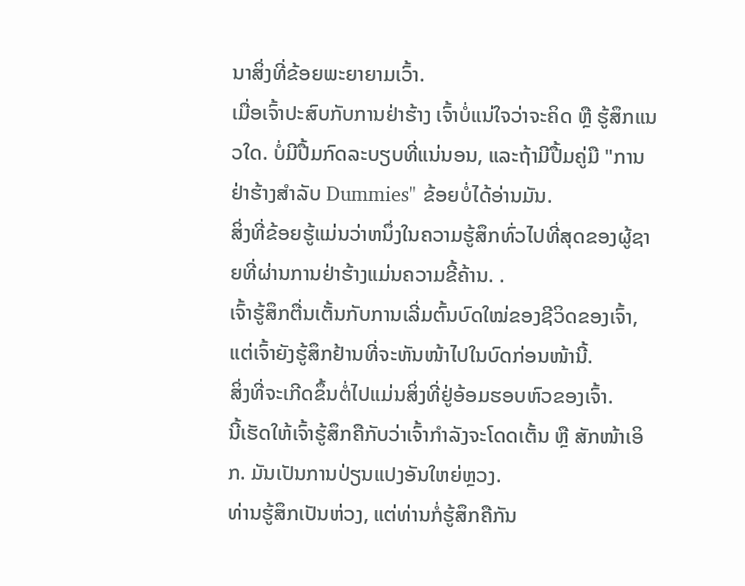ນາສິ່ງທີ່ຂ້ອຍພະຍາຍາມເວົ້າ.
ເມື່ອເຈົ້າປະສົບກັບການຢ່າຮ້າງ ເຈົ້າບໍ່ແນ່ໃຈວ່າຈະຄິດ ຫຼື ຮູ້ສຶກແນວໃດ. ບໍ່ມີປື້ມກົດລະບຽບທີ່ແນ່ນອນ, ແລະຖ້າມີປື້ມຄູ່ມື "ການຢ່າຮ້າງສໍາລັບ Dummies" ຂ້ອຍບໍ່ໄດ້ອ່ານມັນ.
ສິ່ງທີ່ຂ້ອຍຮູ້ແມ່ນວ່າຫນຶ່ງໃນຄວາມຮູ້ສຶກທົ່ວໄປທີ່ສຸດຂອງຜູ້ຊາຍທີ່ຜ່ານການຢ່າຮ້າງແມ່ນຄວາມຂີ້ຄ້ານ. .
ເຈົ້າຮູ້ສຶກຕື່ນເຕັ້ນກັບການເລີ່ມຕົ້ນບົດໃໝ່ຂອງຊີວິດຂອງເຈົ້າ, ແຕ່ເຈົ້າຍັງຮູ້ສຶກຢ້ານທີ່ຈະຫັນໜ້າໄປໃນບົດກ່ອນໜ້ານີ້.
ສິ່ງທີ່ຈະເກີດຂຶ້ນຕໍ່ໄປແມ່ນສິ່ງທີ່ຢູ່ອ້ອມຮອບຫົວຂອງເຈົ້າ.
ນີ້ເຮັດໃຫ້ເຈົ້າຮູ້ສຶກຄືກັບວ່າເຈົ້າກຳລັງຈະໂດດເຕັ້ນ ຫຼື ສັກໜ້າເອິກ. ມັນເປັນການປ່ຽນແປງອັນໃຫຍ່ຫຼວງ.
ທ່ານຮູ້ສຶກເປັນຫ່ວງ, ແຕ່ທ່ານກໍ່ຮູ້ສຶກຄືກັນ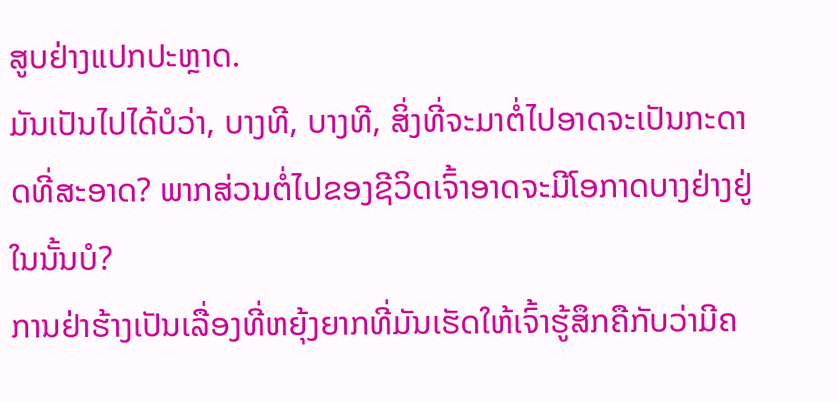ສູບຢ່າງແປກປະຫຼາດ.
ມັນເປັນໄປໄດ້ບໍວ່າ, ບາງທີ, ບາງທີ, ສິ່ງທີ່ຈະມາຕໍ່ໄປອາດຈະເປັນກະດາດທີ່ສະອາດ? ພາກສ່ວນຕໍ່ໄປຂອງຊີວິດເຈົ້າອາດຈະມີໂອກາດບາງຢ່າງຢູ່ໃນນັ້ນບໍ?
ການຢ່າຮ້າງເປັນເລື່ອງທີ່ຫຍຸ້ງຍາກທີ່ມັນເຮັດໃຫ້ເຈົ້າຮູ້ສຶກຄືກັບວ່າມີຄ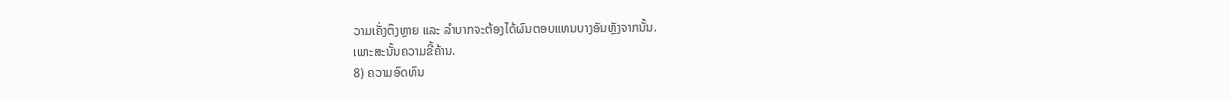ວາມເຄັ່ງຕຶງຫຼາຍ ແລະ ລຳບາກຈະຕ້ອງໄດ້ຜົນຕອບແທນບາງອັນຫຼັງຈາກນັ້ນ.
ເພາະສະນັ້ນຄວາມຂີ້ຄ້ານ.
8) ຄວາມອົດທົນ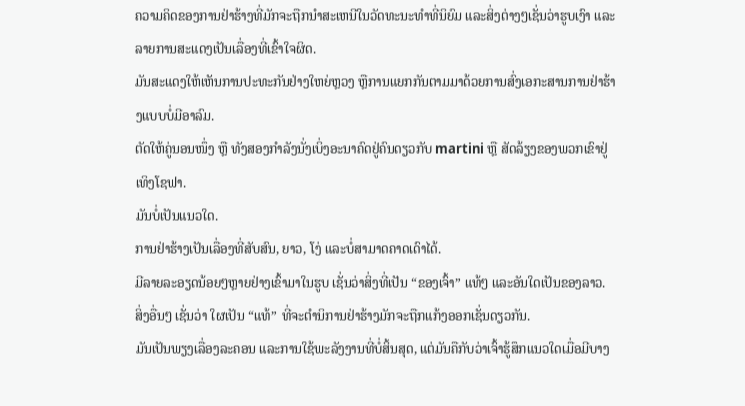ຄວາມຄິດຂອງການຢ່າຮ້າງທີ່ມັກຈະຖືກນໍາສະເຫນີໃນວັດທະນະທໍາທີ່ນິຍົມ ແລະສິ່ງຕ່າງໆເຊັ່ນວ່າຮູບເງົາ ແລະລາຍການສະແດງເປັນເລື່ອງທີ່ເຂົ້າໃຈຜິດ.
ມັນສະແດງໃຫ້ເຫັນການປະທະກັນຢ່າງໃຫຍ່ຫຼວງ ຫຼືການແຍກກັນຕາມມາດ້ວຍການສົ່ງເອກະສານການຢ່າຮ້າງແບບບໍ່ມີອາລົມ.
ຕັດໃຫ້ຄູ່ນອນໜຶ່ງ ຫຼື ທັງສອງກຳລັງນັ່ງເບິ່ງອະນາຄົດຢູ່ຄົນດຽວກັບ martini ຫຼື ສັດລ້ຽງຂອງພວກເຂົາຢູ່ເທິງໂຊຟາ.
ມັນບໍ່ເປັນແນວໃດ.
ການຢ່າຮ້າງເປັນເລື່ອງທີ່ສັບສົນ, ຍາວ, ໂງ່ ແລະບໍ່ສາມາດຄາດເດົາໄດ້.
ມີລາຍລະອຽດນ້ອຍໆຫຼາຍຢ່າງເຂົ້າມາໃນຮູບ ເຊັ່ນວ່າສິ່ງທີ່ເປັນ “ຂອງເຈົ້າ” ແທ້ໆ ແລະອັນໃດເປັນຂອງລາວ.
ສິ່ງອື່ນໆ ເຊັ່ນວ່າ ໃຜເປັນ “ແທ້” ທີ່ຈະຕໍານິການຢ່າຮ້າງມັກຈະຖືກແກ້ງອອກເຊັ່ນດຽວກັນ.
ມັນເປັນພຽງເລື່ອງລະຄອນ ແລະການໃຊ້ພະລັງງານທີ່ບໍ່ສິ້ນສຸດ, ແຕ່ມັນຄືກັບວ່າເຈົ້າຮູ້ສຶກແນວໃດເມື່ອມີບາງ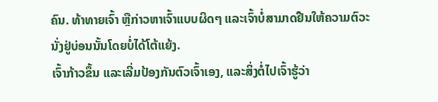ຄົນ. ທ້າທາຍເຈົ້າ ຫຼືກ່າວຫາເຈົ້າແບບຜິດໆ ແລະເຈົ້າບໍ່ສາມາດຢືນໃຫ້ຄວາມຕົວະນັ່ງຢູ່ບ່ອນນັ້ນໂດຍບໍ່ໄດ້ໂຕ້ແຍ້ງ.
ເຈົ້າກ້າວຂຶ້ນ ແລະເລີ່ມປ້ອງກັນຕົວເຈົ້າເອງ, ແລະສິ່ງຕໍ່ໄປເຈົ້າຮູ້ວ່າ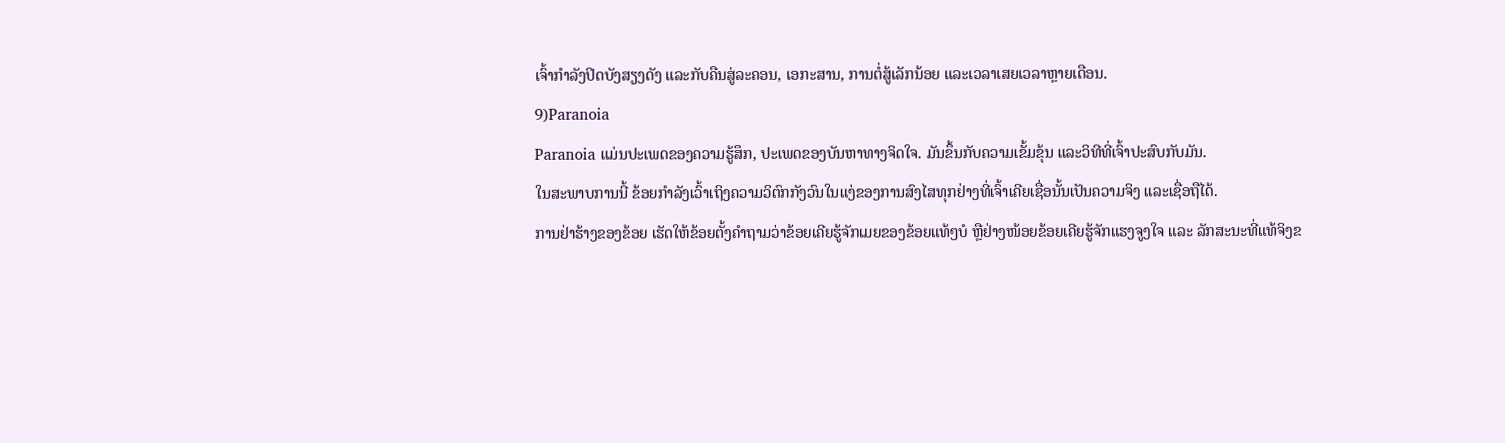ເຈົ້າກຳລັງປິດບັງສຽງດັງ ແລະກັບຄືນສູ່ລະຄອນ, ເອກະສານ, ການຕໍ່ສູ້ເລັກນ້ອຍ ແລະເວລາເສຍເວລາຫຼາຍເດືອນ.
9)Paranoia
Paranoia ແມ່ນປະເພດຂອງຄວາມຮູ້ສຶກ, ປະເພດຂອງບັນຫາທາງຈິດໃຈ. ມັນຂຶ້ນກັບຄວາມເຂັ້ມຂຸ້ນ ແລະວິທີທີ່ເຈົ້າປະສົບກັບມັນ.
ໃນສະພາບການນີ້ ຂ້ອຍກຳລັງເວົ້າເຖິງຄວາມວິຕົກກັງວົນໃນແງ່ຂອງການສົງໄສທຸກຢ່າງທີ່ເຈົ້າເຄີຍເຊື່ອນັ້ນເປັນຄວາມຈິງ ແລະເຊື່ອຖືໄດ້.
ການຢ່າຮ້າງຂອງຂ້ອຍ ເຮັດໃຫ້ຂ້ອຍຕັ້ງຄຳຖາມວ່າຂ້ອຍເຄີຍຮູ້ຈັກເມຍຂອງຂ້ອຍແທ້ໆບໍ ຫຼືຢ່າງໜ້ອຍຂ້ອຍເຄີຍຮູ້ຈັກແຮງຈູງໃຈ ແລະ ລັກສະນະທີ່ແທ້ຈິງຂ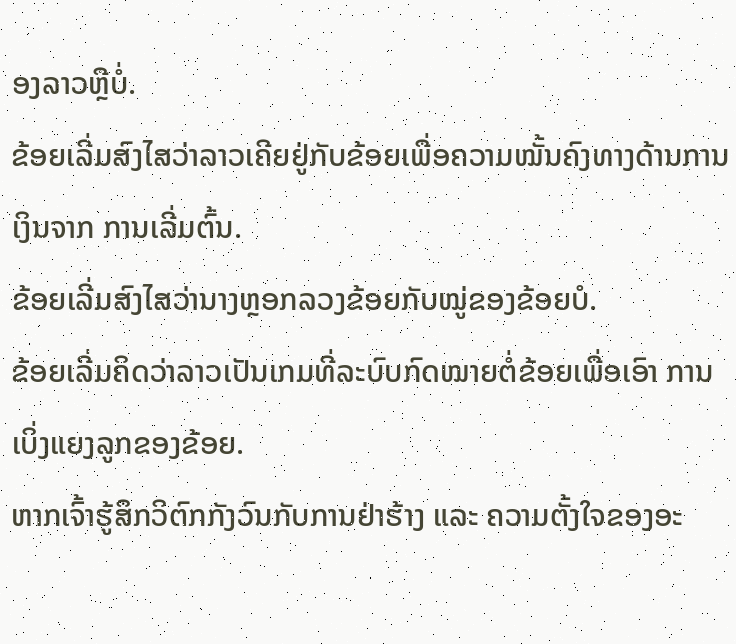ອງລາວຫຼືບໍ່.
ຂ້ອຍເລີ່ມສົງໄສວ່າລາວເຄີຍຢູ່ກັບຂ້ອຍເພື່ອຄວາມໝັ້ນຄົງທາງດ້ານການເງິນຈາກ ການເລີ່ມຕົ້ນ.
ຂ້ອຍເລີ່ມສົງໄສວ່ານາງຫຼອກລວງຂ້ອຍກັບໝູ່ຂອງຂ້ອຍບໍ.
ຂ້ອຍເລີ່ມຄິດວ່າລາວເປັນເກມທີ່ລະບົບກົດໝາຍຕໍ່ຂ້ອຍເພື່ອເອົາ ການເບິ່ງແຍງລູກຂອງຂ້ອຍ.
ຫາກເຈົ້າຮູ້ສຶກວິຕົກກັງວົນກັບການຢ່າຮ້າງ ແລະ ຄວາມຕັ້ງໃຈຂອງອະ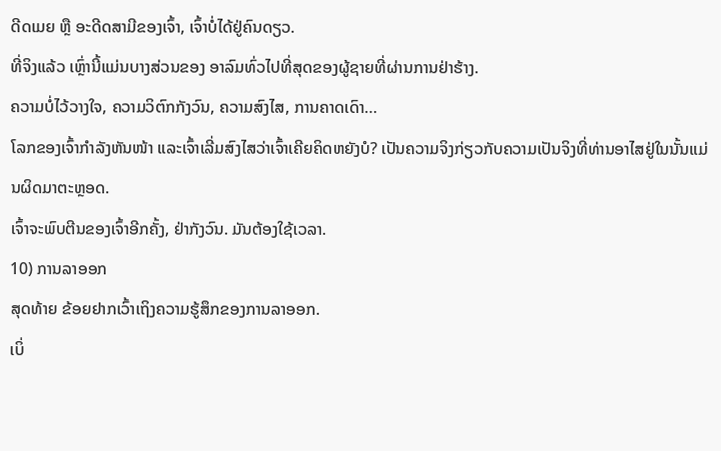ດີດເມຍ ຫຼື ອະດີດສາມີຂອງເຈົ້າ, ເຈົ້າບໍ່ໄດ້ຢູ່ຄົນດຽວ.
ທີ່ຈິງແລ້ວ ເຫຼົ່ານີ້ແມ່ນບາງສ່ວນຂອງ ອາລົມທົ່ວໄປທີ່ສຸດຂອງຜູ້ຊາຍທີ່ຜ່ານການຢ່າຮ້າງ.
ຄວາມບໍ່ໄວ້ວາງໃຈ, ຄວາມວິຕົກກັງວົນ, ຄວາມສົງໄສ, ການຄາດເດົາ…
ໂລກຂອງເຈົ້າກຳລັງຫັນໜ້າ ແລະເຈົ້າເລີ່ມສົງໄສວ່າເຈົ້າເຄີຍຄິດຫຍັງບໍ? ເປັນຄວາມຈິງກ່ຽວກັບຄວາມເປັນຈິງທີ່ທ່ານອາໄສຢູ່ໃນນັ້ນແມ່ນຜິດມາຕະຫຼອດ.
ເຈົ້າຈະພົບຕີນຂອງເຈົ້າອີກຄັ້ງ, ຢ່າກັງວົນ. ມັນຕ້ອງໃຊ້ເວລາ.
10) ການລາອອກ
ສຸດທ້າຍ ຂ້ອຍຢາກເວົ້າເຖິງຄວາມຮູ້ສຶກຂອງການລາອອກ.
ເບິ່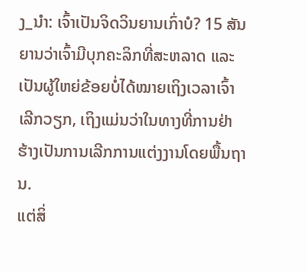ງ_ນຳ: ເຈົ້າເປັນຈິດວິນຍານເກົ່າບໍ? 15 ສັນຍານວ່າເຈົ້າມີບຸກຄະລິກທີ່ສະຫລາດ ແລະ ເປັນຜູ້ໃຫຍ່ຂ້ອຍບໍ່ໄດ້ໝາຍເຖິງເວລາເຈົ້າເລີກວຽກ, ເຖິງແມ່ນວ່າໃນທາງທີ່ການຢ່າຮ້າງເປັນການເລີກການແຕ່ງງານໂດຍພື້ນຖານ.
ແຕ່ສິ່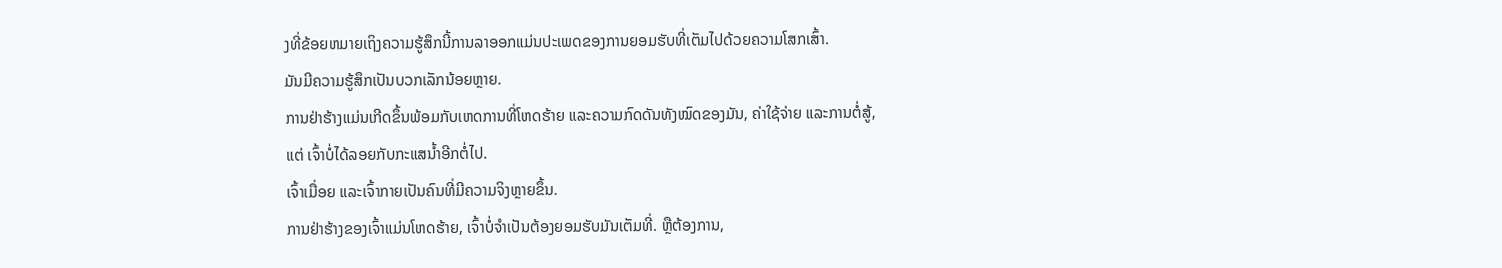ງທີ່ຂ້ອຍຫມາຍເຖິງຄວາມຮູ້ສຶກນີ້ການລາອອກແມ່ນປະເພດຂອງການຍອມຮັບທີ່ເຕັມໄປດ້ວຍຄວາມໂສກເສົ້າ.
ມັນມີຄວາມຮູ້ສຶກເປັນບວກເລັກນ້ອຍຫຼາຍ.
ການຢ່າຮ້າງແມ່ນເກີດຂຶ້ນພ້ອມກັບເຫດການທີ່ໂຫດຮ້າຍ ແລະຄວາມກົດດັນທັງໝົດຂອງມັນ, ຄ່າໃຊ້ຈ່າຍ ແລະການຕໍ່ສູ້, ແຕ່ ເຈົ້າບໍ່ໄດ້ລອຍກັບກະແສນໍ້າອີກຕໍ່ໄປ.
ເຈົ້າເມື່ອຍ ແລະເຈົ້າກາຍເປັນຄົນທີ່ມີຄວາມຈິງຫຼາຍຂຶ້ນ.
ການຢ່າຮ້າງຂອງເຈົ້າແມ່ນໂຫດຮ້າຍ, ເຈົ້າບໍ່ຈຳເປັນຕ້ອງຍອມຮັບມັນເຕັມທີ່. ຫຼືຕ້ອງການ,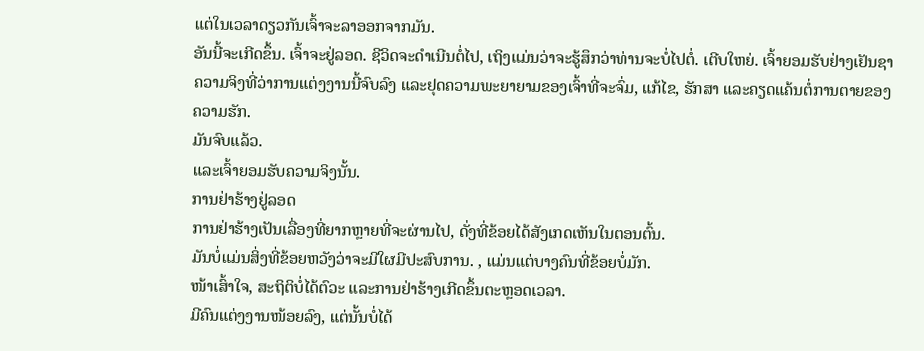ແຕ່ໃນເວລາດຽວກັນເຈົ້າຈະລາອອກຈາກມັນ.
ອັນນີ້ຈະເກີດຂຶ້ນ. ເຈົ້າຈະຢູ່ລອດ. ຊີວິດຈະດຳເນີນຕໍ່ໄປ, ເຖິງແມ່ນວ່າຈະຮູ້ສຶກວ່າທ່ານຈະບໍ່ໄປຕໍ່. ເຕີບໃຫຍ່. ເຈົ້າຍອມຮັບຢ່າງເຢັນຊາຄວາມຈິງທີ່ວ່າການແຕ່ງງານນີ້ຈົບລົງ ແລະຢຸດຄວາມພະຍາຍາມຂອງເຈົ້າທີ່ຈະຈົ່ມ, ແກ້ໄຂ, ຮັກສາ ແລະຄຽດແຄ້ນຕໍ່ການຕາຍຂອງຄວາມຮັກ.
ມັນຈົບແລ້ວ.
ແລະເຈົ້າຍອມຮັບຄວາມຈິງນັ້ນ.
ການຢ່າຮ້າງຢູ່ລອດ
ການຢ່າຮ້າງເປັນເລື່ອງທີ່ຍາກຫຼາຍທີ່ຈະຜ່ານໄປ, ດັ່ງທີ່ຂ້ອຍໄດ້ສັງເກດເຫັນໃນຕອນຕົ້ນ.
ມັນບໍ່ແມ່ນສິ່ງທີ່ຂ້ອຍຫວັງວ່າຈະມີໃຜມີປະສົບການ. , ແມ່ນແຕ່ບາງຄົນທີ່ຂ້ອຍບໍ່ມັກ.
ໜ້າເສົ້າໃຈ, ສະຖິຕິບໍ່ໄດ້ຕົວະ ແລະການຢ່າຮ້າງເກີດຂຶ້ນຕະຫຼອດເວລາ.
ມີຄົນແຕ່ງງານໜ້ອຍລົງ, ແຕ່ນັ້ນບໍ່ໄດ້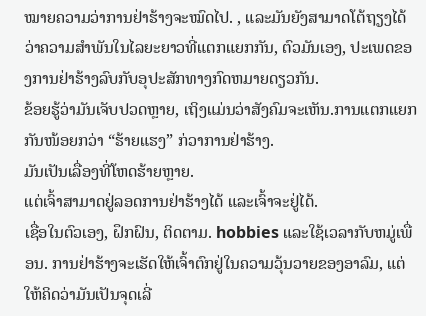ໝາຍຄວາມວ່າການຢ່າຮ້າງຈະໝົດໄປ. , ແລະມັນຍັງສາມາດໂຕ້ຖຽງໄດ້ວ່າຄວາມສໍາພັນໃນໄລຍະຍາວທີ່ແຕກແຍກກັນ, ຕົວມັນເອງ, ປະເພດຂອງການຢ່າຮ້າງລົບກັບອຸປະສັກທາງກົດຫມາຍດຽວກັນ.
ຂ້ອຍຮູ້ວ່າມັນເຈັບປວດຫຼາຍ, ເຖິງແມ່ນວ່າສັງຄົມຈະເຫັນ.ການແຕກແຍກກັນໜ້ອຍກວ່າ “ຮ້າຍແຮງ” ກ່ວາການຢ່າຮ້າງ.
ມັນເປັນເລື່ອງທີ່ໂຫດຮ້າຍຫຼາຍ.
ແຕ່ເຈົ້າສາມາດຢູ່ລອດການຢ່າຮ້າງໄດ້ ແລະເຈົ້າຈະຢູ່ໄດ້.
ເຊື່ອໃນຕົວເອງ, ຝຶກຝົນ, ຕິດຕາມ. hobbies ແລະໃຊ້ເວລາກັບຫມູ່ເພື່ອນ. ການຢ່າຮ້າງຈະເຮັດໃຫ້ເຈົ້າຕົກຢູ່ໃນຄວາມວຸ້ນວາຍຂອງອາລົມ, ແຕ່ໃຫ້ຄິດວ່າມັນເປັນຈຸດເລີ່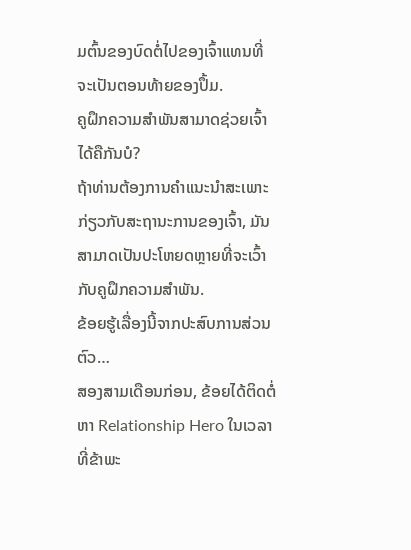ມຕົ້ນຂອງບົດຕໍ່ໄປຂອງເຈົ້າແທນທີ່ຈະເປັນຕອນທ້າຍຂອງປຶ້ມ.
ຄູຝຶກຄວາມສຳພັນສາມາດຊ່ວຍເຈົ້າໄດ້ຄືກັນບໍ?
ຖ້າທ່ານຕ້ອງການຄໍາແນະນໍາສະເພາະກ່ຽວກັບສະຖານະການຂອງເຈົ້າ, ມັນສາມາດເປັນປະໂຫຍດຫຼາຍທີ່ຈະເວົ້າກັບຄູຝຶກຄວາມສຳພັນ.
ຂ້ອຍຮູ້ເລື່ອງນີ້ຈາກປະສົບການສ່ວນຕົວ…
ສອງສາມເດືອນກ່ອນ, ຂ້ອຍໄດ້ຕິດຕໍ່ຫາ Relationship Hero ໃນເວລາທີ່ຂ້າພະ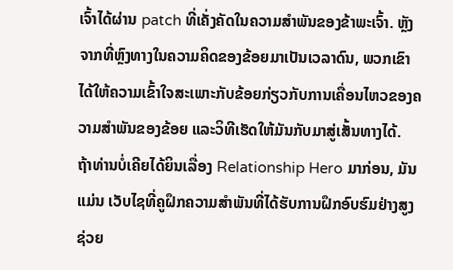ເຈົ້າໄດ້ຜ່ານ patch ທີ່ເຄັ່ງຄັດໃນຄວາມສໍາພັນຂອງຂ້າພະເຈົ້າ. ຫຼັງຈາກທີ່ຫຼົງທາງໃນຄວາມຄິດຂອງຂ້ອຍມາເປັນເວລາດົນ, ພວກເຂົາໄດ້ໃຫ້ຄວາມເຂົ້າໃຈສະເພາະກັບຂ້ອຍກ່ຽວກັບການເຄື່ອນໄຫວຂອງຄວາມສຳພັນຂອງຂ້ອຍ ແລະວິທີເຮັດໃຫ້ມັນກັບມາສູ່ເສັ້ນທາງໄດ້.
ຖ້າທ່ານບໍ່ເຄີຍໄດ້ຍິນເລື່ອງ Relationship Hero ມາກ່ອນ, ມັນແມ່ນ ເວັບໄຊທີ່ຄູຝຶກຄວາມສຳພັນທີ່ໄດ້ຮັບການຝຶກອົບຮົມຢ່າງສູງຊ່ວຍ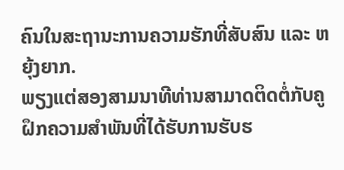ຄົນໃນສະຖານະການຄວາມຮັກທີ່ສັບສົນ ແລະ ຫຍຸ້ງຍາກ.
ພຽງແຕ່ສອງສາມນາທີທ່ານສາມາດຕິດຕໍ່ກັບຄູຝຶກຄວາມສຳພັນທີ່ໄດ້ຮັບການຮັບຮ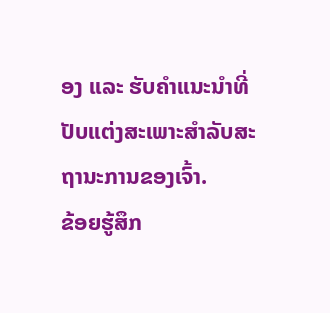ອງ ແລະ ຮັບຄຳແນະນຳທີ່ປັບແຕ່ງສະເພາະສຳລັບສະຖານະການຂອງເຈົ້າ.
ຂ້ອຍຮູ້ສຶກ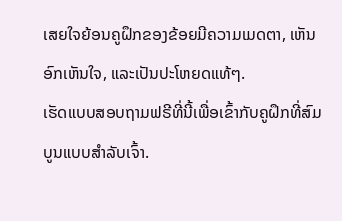ເສຍໃຈຍ້ອນຄູຝຶກຂອງຂ້ອຍມີຄວາມເມດຕາ, ເຫັນອົກເຫັນໃຈ, ແລະເປັນປະໂຫຍດແທ້ໆ.
ເຮັດແບບສອບຖາມຟຣີທີ່ນີ້ເພື່ອເຂົ້າກັບຄູຝຶກທີ່ສົມບູນແບບສຳລັບເຈົ້າ.